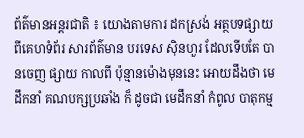ព័ត៌មានអន្តរជាតិ ៖ យោងតាមការ ដកស្រង់ អត្ថបទផ្សាយ ពីគេហទំព័រ សារព័ត៌មាន បរទេស ស៊ិនហួរ ដែលទើបតែ បានចេញ ផ្សាយ កាលពី ប៉ុន្មានម៉ោងមុននេះ អោយដឹងថា មេដឹកនាំ គណបក្សប្រឆាំង ក៏ ដូចជា មេដឹកនាំ កំពូល បាតុកម្ម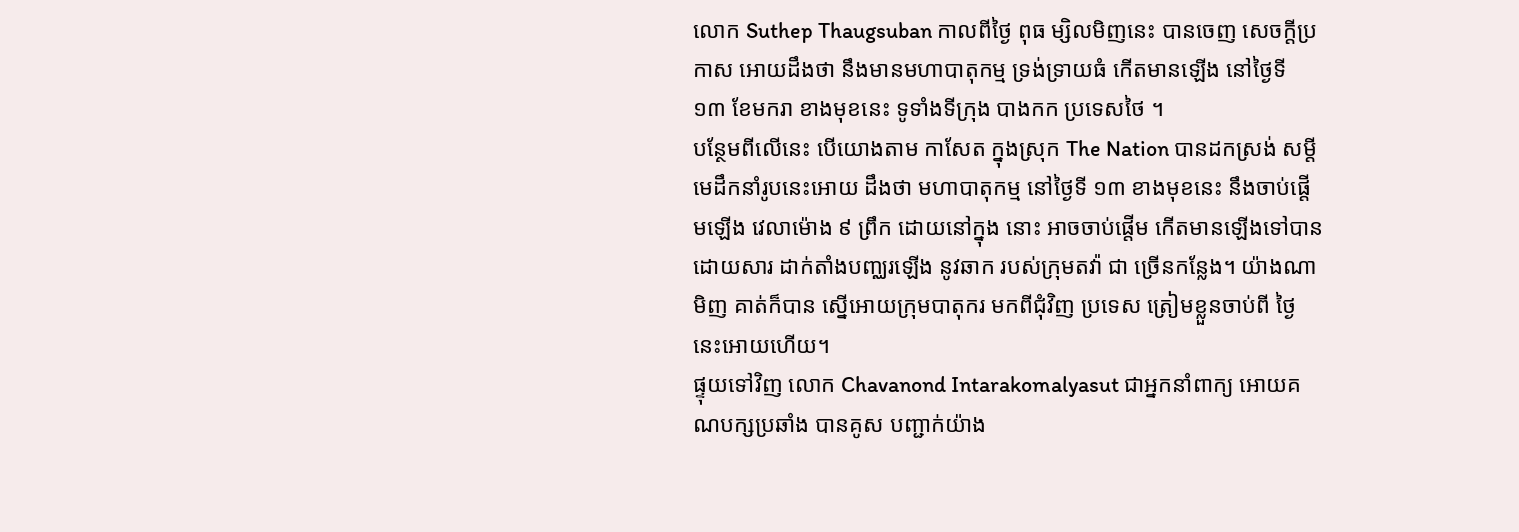លោក Suthep Thaugsuban កាលពីថ្ងៃ ពុធ ម្សិលមិញនេះ បានចេញ សេចក្តីប្រកាស អោយដឹងថា នឹងមានមហាបាតុកម្ម ទ្រង់ទ្រាយធំ កើតមានឡើង នៅថ្ងៃទី ១៣ ខែមករា ខាងមុខនេះ ទូទាំងទីក្រុង បាងកក ប្រទេសថៃ ។
បន្ថែមពីលើនេះ បើយោងតាម កាសែត ក្នុងស្រុក The Nation បានដកស្រង់ សម្តី មេដឹកនាំរូបនេះអោយ ដឹងថា មហាបាតុកម្ម នៅថ្ងៃទី ១៣ ខាងមុខនេះ នឹងចាប់ផ្តើមឡើង វេលាម៉ោង ៩ ព្រឹក ដោយនៅក្នុង នោះ អាចចាប់ផ្តើម កើតមានឡើងទៅបាន ដោយសារ ដាក់តាំងបញ្ឈរឡើង នូវឆាក របស់ក្រុមតវ៉ា ជា ច្រើនកន្លែង។ យ៉ាងណាមិញ គាត់ក៏បាន ស្នើអោយក្រុមបាតុករ មកពីជុំវិញ ប្រទេស ត្រៀមខ្លួនចាប់ពី ថ្ងៃនេះអោយហើយ។
ផ្ទុយទៅវិញ លោក Chavanond Intarakomalyasut ជាអ្នកនាំពាក្យ អោយគណបក្សប្រឆាំង បានគូស បញ្ជាក់យ៉ាង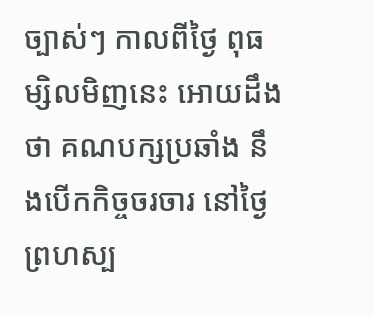ច្បាស់ៗ កាលពីថ្ងៃ ពុធ ម្សិលមិញនេះ អោយដឹងថា គណបក្សប្រឆាំង នឹងបើកកិច្ចចរចារ នៅថ្ងៃព្រហស្ប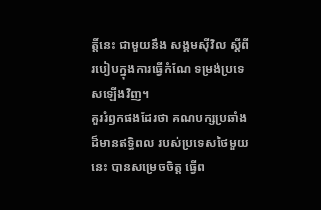ត្តិ៍នេះ ជាមួយនឹង សង្គមស៊ីវិល ស្តីពីរបៀបក្នុងការធ្វើកំណែ ទម្រង់ប្រទេសឡើងវិញ។
គួររំឭកផងដែរថា គណបក្សប្រឆាំង ដ៏មានឥទ្ធិពល របស់ប្រទេសថៃមួយនេះ បានសម្រេចចិត្ត ធ្វើព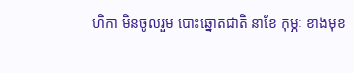ហិកា មិនចូលរួម បោះឆ្នោតជាតិ នាខែ កុម្ភៈ ខាងមុខ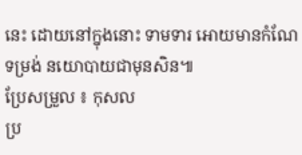នេះ ដោយនៅក្នុងនោះ ទាមទារ អោយមានកំណែទម្រង់ នយោបាយជាមុនសិន៕
ប្រែសម្រួល ៖ កុសល
ប្រ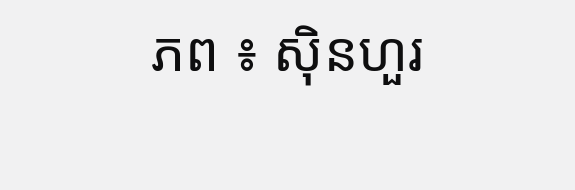ភព ៖ ស៊ិនហួរ